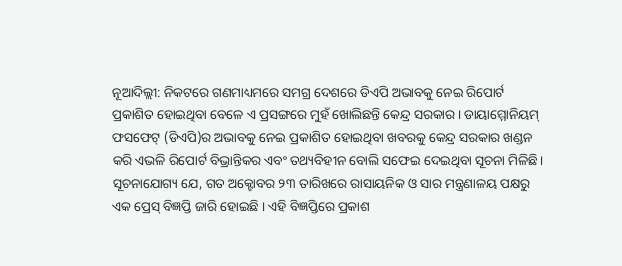ନୂଆଦିଲ୍ଲୀ: ନିକଟରେ ଗଣମାଧ୍ୟମରେ ସମଗ୍ର ଦେଶରେ ଡିଏପି ଅଭାବକୁ ନେଇ ରିପୋର୍ଟ ପ୍ରକାଶିତ ହୋଇଥିବା ବେଳେ ଏ ପ୍ରସଙ୍ଗରେ ମୁହଁ ଖୋଲିଛନ୍ତି କେନ୍ଦ୍ର ସରକାର। ଡାୟାମ୍ମୋନିୟମ୍ ଫସଫେଟ୍ (ଡିଏପି)ର ଅଭାବକୁ ନେଇ ପ୍ରକାଶିତ ହୋଇଥିବା ଖବରକୁ କେନ୍ଦ୍ର ସରକାର ଖଣ୍ଡନ କରି ଏଭଳି ରିପୋର୍ଟ ବିଭ୍ରାନ୍ତିକର ଏବଂ ତଥ୍ୟବିହୀନ ବୋଲି ସଫେଇ ଦେଇଥିବା ସୂଚନା ମିଳିଛି।
ସୂଚନାଯୋଗ୍ୟ ଯେ, ଗତ ଅକ୍ଟୋବର ୨୩ ତାରିଖରେ ରାସାୟନିକ ଓ ସାର ମନ୍ତ୍ରଣାଳୟ ପକ୍ଷରୁ ଏକ ପ୍ରେସ୍ ବିଜ୍ଞପ୍ତି ଜାରି ହୋଇଛି । ଏହି ବିଜ୍ଞପ୍ତିରେ ପ୍ରକାଶ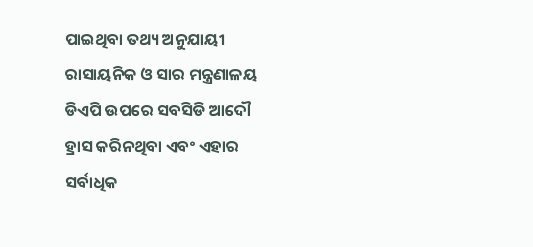ପାଇଥିବା ତଥ୍ୟ ଅନୁଯାୟୀ ରାସାୟନିକ ଓ ସାର ମନ୍ତ୍ରଣାଳୟ ଡିଏପି ଉପରେ ସବସିଡି ଆଦୌ ହ୍ରାସ କରିନଥିବା ଏବଂ ଏହାର ସର୍ବାଧିକ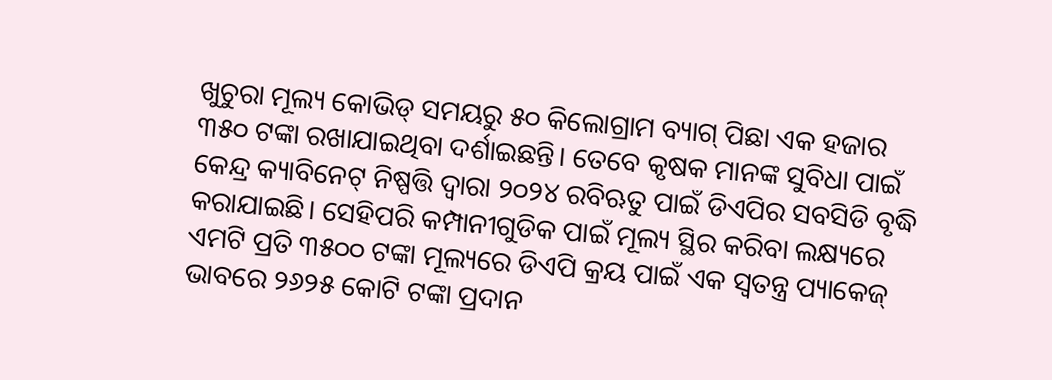ଖୁଚୁରା ମୂଲ୍ୟ କୋଭିଡ୍ ସମୟରୁ ୫୦ କିଲୋଗ୍ରାମ ବ୍ୟାଗ୍ ପିଛା ଏକ ହଜାର ୩୫୦ ଟଙ୍କା ରଖାଯାଇଥିବା ଦର୍ଶାଇଛନ୍ତି। ତେବେ କୃଷକ ମାନଙ୍କ ସୁବିଧା ପାଇଁ କେନ୍ଦ୍ର କ୍ୟାବିନେଟ୍ ନିଷ୍ପତ୍ତି ଦ୍ୱାରା ୨୦୨୪ ରବିଋତୁ ପାଇଁ ଡିଏପିର ସବସିଡି ବୃଦ୍ଧି କରାଯାଇଛି। ସେହିପରି କମ୍ପାନୀଗୁଡିକ ପାଇଁ ମୂଲ୍ୟ ସ୍ଥିର କରିବା ଲକ୍ଷ୍ୟରେ ଏମଟି ପ୍ରତି ୩୫୦୦ ଟଙ୍କା ମୂଲ୍ୟରେ ଡିଏପି କ୍ରୟ ପାଇଁ ଏକ ସ୍ୱତନ୍ତ୍ର ପ୍ୟାକେଜ୍ ଭାବରେ ୨୬୨୫ କୋଟି ଟଙ୍କା ପ୍ରଦାନ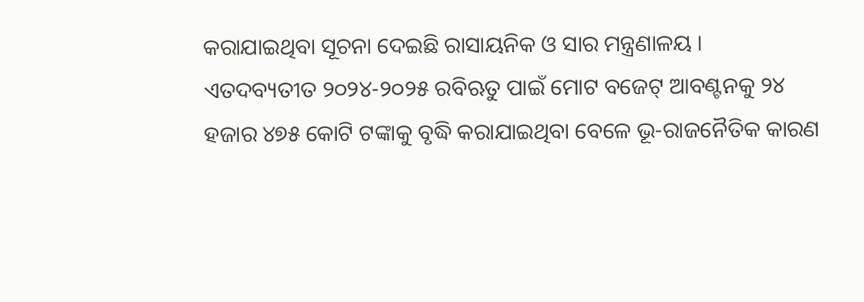କରାଯାଇଥିବା ସୂଚନା ଦେଇଛି ରାସାୟନିକ ଓ ସାର ମନ୍ତ୍ରଣାଳୟ ।
ଏତଦବ୍ୟତୀତ ୨୦୨୪-୨୦୨୫ ରବିଋତୁ ପାଇଁ ମୋଟ ବଜେଟ୍ ଆବଣ୍ଟନକୁ ୨୪ ହଜାର ୪୭୫ କୋଟି ଟଙ୍କାକୁ ବୃଦ୍ଧି କରାଯାଇଥିବା ବେଳେ ଭୂ-ରାଜନୈତିକ କାରଣ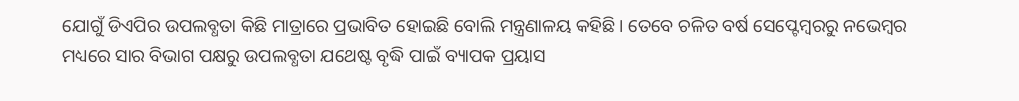ଯୋଗୁଁ ଡିଏପିର ଉପଲବ୍ଧତା କିଛି ମାତ୍ରାରେ ପ୍ରଭାବିତ ହୋଇଛି ବୋଲି ମନ୍ତ୍ରଣାଳୟ କହିଛି। ତେବେ ଚଳିତ ବର୍ଷ ସେପ୍ଟେମ୍ବରରୁ ନଭେମ୍ବର ମଧ୍ୟରେ ସାର ବିଭାଗ ପକ୍ଷରୁ ଉପଲବ୍ଧତା ଯଥେଷ୍ଟ ବୃଦ୍ଧି ପାଇଁ ବ୍ୟାପକ ପ୍ରୟାସ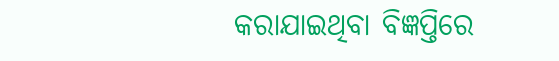କରାଯାଇଥିବା ବିଜ୍ଞପ୍ତିରେ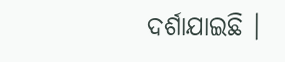ଦର୍ଶାଯାଇଛି ।